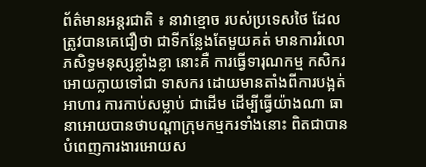ព័ត៌មានអន្តរជាតិ ៖ នាវាខ្មោច របស់ប្រទេសថៃ ដែលត្រូវបានគេជឿថា ជាទីកន្លែងតែមួយគត់ មានការរំលោភសិទ្ធមនុស្សខ្លាំងខ្លា នោះគឺ ការធ្វើទារុណកម្ម កសិករ អោយក្លាយទៅជា ទាសករ ដោយមានតាំងពីការបង្អត់អាហារ ការកាប់សម្លាប់ ជាដើម ដើម្បីធ្វើយ៉ាងណា ធានាអោយបានថាបណ្តាក្រុមកម្មករទាំងនោះ ពិតជាបានបំពេញការងារអោយស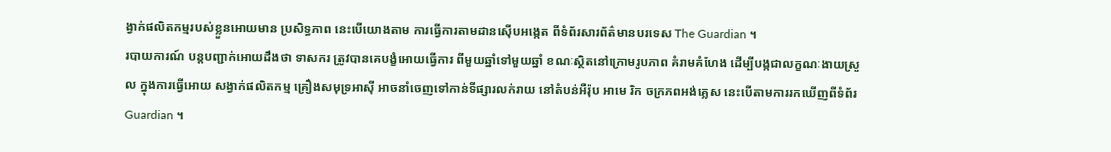ង្វាក់ផលិតកម្មរបស់ខ្លួនអោយមាន ប្រសិទ្ធភាព នេះបើយោងតាម ការធ្វើការតាមដានស៊ើបអង្កេត ពីទំព័រសារព័ត៌មានបរទេស The Guardian ។
របាយការណ៍ បន្តបញ្ជាក់អោយដឹងថា ទាសករ ត្រូវបានគេបង្ខំអោយធ្វើការ ពីមួយឆ្នាំទៅមួយឆ្នាំ ខណៈស្ថិតនៅក្រោមរូបភាព គំរាមគំហែង ដើម្បីបង្កជាលក្ខណៈងាយស្រួល ក្នុងការធ្វើអោយ សង្វាក់ផលិតកម្ម គ្រឿងសមុទ្រអាស៊ី អាចនាំចេញទៅកាន់ទីផ្សារលក់រាយ នៅតំបន់អឺរ៉ុប អាមេ រិក ចក្រភពអង់គ្លេស នេះបើតាមការរកឃើញពីទំព័រ Guardian ។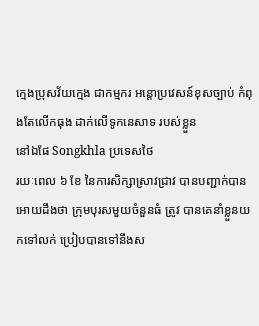ក្មេងប្រុសវ័យក្មេង ជាកម្មករ អន្តោប្រវេសន៍ខុសច្បាប់ កំពុងតែលើកធុង ដាក់លើទូកនេសាទ របស់ខ្លួន
នៅឯផែ Songkhla ប្រទេសថៃ
រយៈពេល ៦ ខែ នៃការសិក្សាស្រាវជ្រាវ បានបញ្ជាក់បានអោយដឹងថា ក្រុមបុរសមួយចំនួនធំ ត្រូវ បានគេនាំខ្លួនយកទៅលក់ ប្រៀបបានទៅនឹងស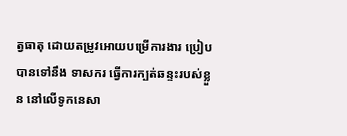ត្វធាតុ ដោយតម្រូវអោយបម្រើការងារ ប្រៀប បានទៅនឹង ទាសករ ធ្វើការក្បត់ឆន្ទះរបស់ខ្លួន នៅលើទូកនេសា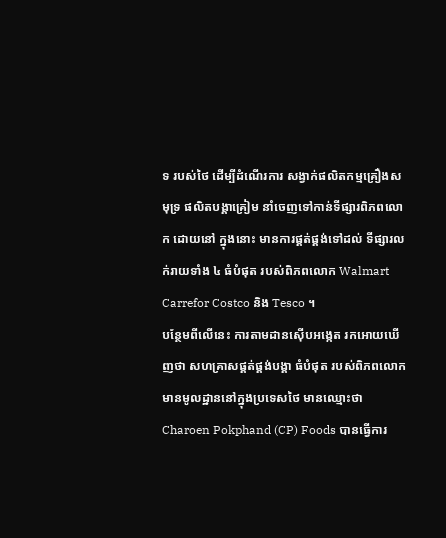ទ របស់ថៃ ដើម្បីដំណើរការ សង្វាក់ផលិតកម្មគ្រឿងសមុទ្រ ផលិតបង្គាគ្រៀម នាំចេញទៅកាន់ទីផ្សារពិភពលោក ដោយនៅ ក្នុងនោះ មានការផ្គត់ផ្គង់ទៅដល់ ទីផ្សារលក់រាយទាំង ៤ ធំបំផុត របស់ពិភពលោក Walmart Carrefor Costco និង Tesco ។
បន្ថែមពីលើនេះ ការតាមដានស៊ើបអង្កេត រកអោយឃើញថា សហគ្រាសផ្គត់ផ្គង់បង្គា ធំបំផុត របស់ពិភពលោក មានមូលដ្ឋាននៅក្នុងប្រទេសថៃ មានឈ្មោះថា Charoen Pokphand (CP) Foods បានធ្វើការ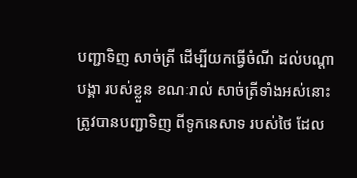បញ្ជាទិញ សាច់ត្រី ដើម្បីយកធ្វើចំណី ដល់បណ្តា បង្គា របស់ខ្លួន ខណៈរាល់ សាច់ត្រីទាំងអស់នោះ ត្រូវបានបញ្ជាទិញ ពីទូកនេសាទ របស់ថៃ ដែល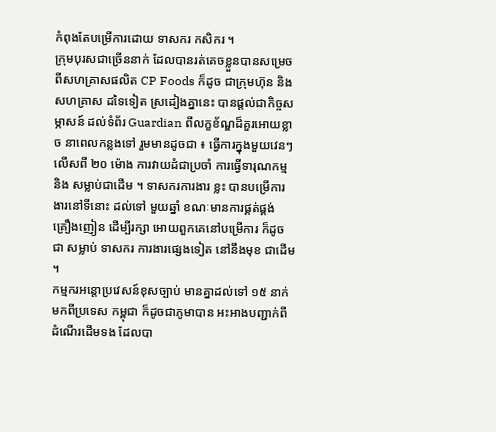កំពុងតែបម្រើការដោយ ទាសករ កសិករ ។
ក្រុមបុរសជាច្រើននាក់ ដែលបានរត់គេចខ្លួនបានសម្រេច ពីសហគ្រាសផលិត CP Foods ក៏ដូច ជាក្រុមហ៊ុន និង សហគ្រាស ដទៃទៀត ស្រដៀងគ្នានេះ បានផ្តល់ជាកិច្ចសម្ភាសន៍ ដល់ទំព័រ Guardian ពីលក្ខខ័ណ្ឌដ៏គួរអោយខ្លាច នាពេលកន្លងទៅ រួមមានដូចជា ៖ ធ្វើការក្នុងមួយវេនៗ លើសពី ២០ ម៉ោង ការវាយដំជាប្រចាំ ការធ្វើទារុណកម្ម និង សម្លាប់ជាដើម ។ ទាសករការងារ ខ្លះ បានបម្រើការងារនៅទីនោះ ដល់ទៅ មួយឆ្នាំ ខណៈមានការផ្គត់ផ្គង់ គ្រឿងញៀន ដើម្បីរក្សា អោយពួកគេនៅបម្រើការ ក៏ដូចជា សម្លាប់ ទាសករ ការងារផ្សេងទៀត នៅនឹងមុខ ជាដើម ។
កម្មករអន្តោប្រវេសន៍ខុសច្បាប់ មានគ្នាដល់ទៅ ១៥ នាក់ មកពីប្រទេស កម្ពុជា ក៏ដូចជាភូមាបាន អះអាងបញ្ជាក់ពីដំណើរដើមទង ដែលបា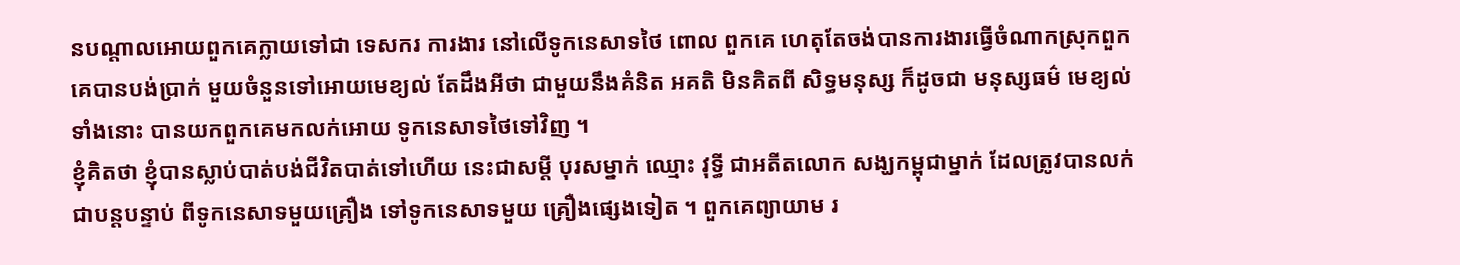នបណ្តាលអោយពួកគេក្លាយទៅជា ទេសករ ការងារ នៅលើទូកនេសាទថៃ ពោល ពួកគេ ហេតុតែចង់បានការងារធ្វើចំណាកស្រុកពួកគេបានបង់ប្រាក់ មួយចំនួនទៅអោយមេខ្យល់ តែដឹងអីថា ជាមួយនឹងគំនិត អគតិ មិនគិតពី សិទ្ធមនុស្ស ក៏ដូចជា មនុស្សធម៌ មេខ្យល់ទាំងនោះ បានយកពួកគេមកលក់អោយ ទូកនេសាទថៃទៅវិញ ។
ខ្ញុំគិតថា ខ្ញុំបានស្លាប់បាត់បង់ជីវិតបាត់ទៅហើយ នេះជាសម្តី បុរសម្នាក់ ឈ្មោះ វុទ្ធី ជាអតីតលោក សង្ឃកម្ពុជាម្នាក់ ដែលត្រូវបានលក់ ជាបន្តបន្ទាប់ ពីទូកនេសាទមួយគ្រឿង ទៅទូកនេសាទមួយ គ្រឿងផ្សេងទៀត ។ ពួកគេព្យាយាម រ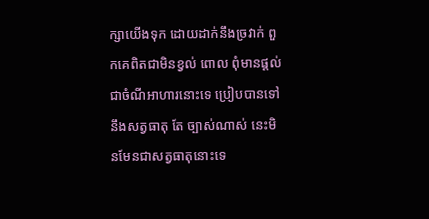ក្សាយើងទុក ដោយដាក់នឹងច្រវាក់ ពួកគេពិតជាមិនខ្វល់ ពោល ពុំមានផ្តល់ជាចំណីអាហារនោះទេ ប្រៀបបានទៅនឹងសត្វធាតុ តែ ច្បាស់ណាស់ នេះមិនមែនជាសត្វធាតុនោះទេ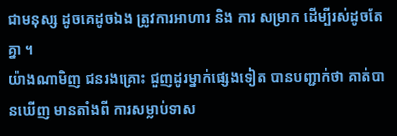ជាមនុស្ស ដូចគេដូចឯង ត្រូវការអាហារ និង ការ សម្រាក ដើម្បីរស់ដូចតែគ្នា ។
យ៉ាងណាមិញ ជនរងគ្រោះ ជួញដូរម្នាក់ផ្សេងទៀត បានបញ្ជាក់ថា គាត់បានឃើញ មានតាំងពី ការសម្លាប់ទាស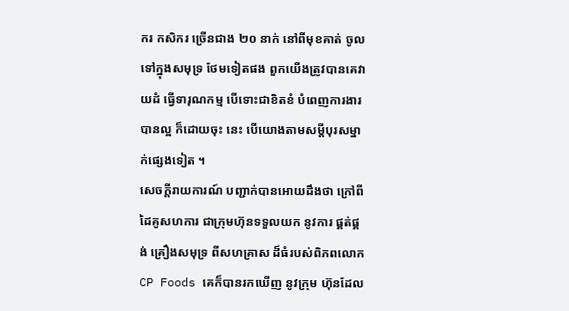ករ កសិករ ច្រើនជាង ២០ នាក់ នៅពីមុខគាត់ ចូលទៅក្នុងសមុទ្រ ថែមទៀតផង ពួកយើងត្រូវបានគេវាយដំ ធ្វើទារុណកម្ម បើទោះជាខិតខំ បំពេញការងារ បានល្អ ក៏ដោយចុះ នេះ បើយោងតាមសម្តីបុរសម្នាក់ផ្សេងទៀត ។
សេចក្តីរាយការណ៍ បញ្ជាក់បានអោយដឹងថា ក្រៅពីដៃគូសហការ ជាក្រុមហ៊ុនទទួលយក នូវការ ផ្គត់ផ្គង់ គ្រឿងសមុទ្រ ពីសហគ្រាស ដ៏ធំរបស់ពិភពលោក CP Foods គេក៏បានរកឃើញ នូវក្រុម ហ៊ុនដែល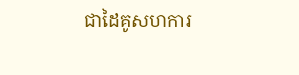ជាដៃគូសហការ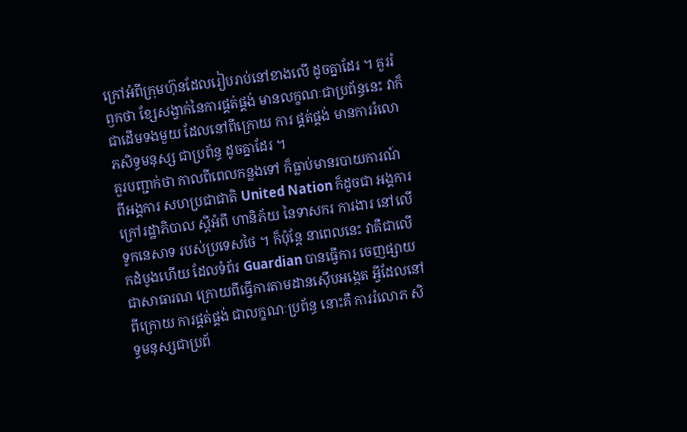ក្រៅអំពីក្រុមហ៊ុនដែលរៀបរាប់នៅខាងលើ ដូចគ្នាដែរ ។ គួររំឭកថា ខ្សែសង្វាក់នៃការផ្គត់ផ្គង់ មានលក្ខណៈជាប្រព័ន្ធនេះ វាក៏ជាដើមទងមួយ ដែលនៅពីក្រោយ ការ ផ្គត់ផ្គង់ មានការរំលោភសិទ្ធមនុស្ស ជាប្រព័ន្ធ ដូចគ្នាដែរ ។
គួរបញ្ជាក់ថា កាលពីពេលកន្លងទៅ ក៏ធ្លាប់មានរបាយការណ៍ ពីអង្គការ សហប្រជាជាតិ United Nation ក៏ដូចជា អង្គការក្រៅរដ្ឋាភិបាល ស្តីអំពី ហានិភ័យ នៃទាសករ ការងារ នៅលើទូកនេសាទ របស់ប្រទេសថៃ ។ ក៏ប៉ុន្តែ នាពេលនេះ វាគឺជាលើកដំបូងហើយ ដែលទំព័រ Guardian បានធ្វើការ ចេញផ្សាយ ជាសាធារណ ក្រោយពីធ្វើការតាមដានស៊ើបអង្កេត អ្វីដែលនៅពីក្រោយ ការផ្គត់ផ្គង់ ជាលក្ខណៈប្រព័ន្ធ នោះគឺ ការរំលោភ សិទ្ធមនុស្សជាប្រព័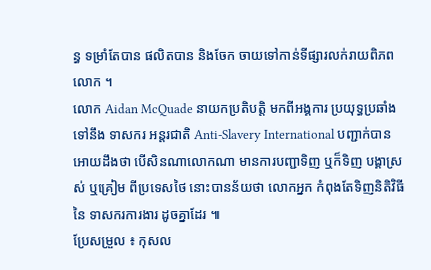ន្ធ ទម្រាំតែបាន ផលិតបាន និងចែក ចាយទៅកាន់ទីផ្សារលក់រាយពិភពលោក ។
លោក Aidan McQuade នាយកប្រតិបត្តិ មកពីអង្គការ ប្រយុទ្ធប្រឆាំងទៅនឹង ទាសករ អន្តរជាតិ Anti-Slavery International បញ្ជាក់បានអោយដឹងថា បើសិនណាលោកណា មានការបញ្ជាទិញ ឬក៏ទិញ បង្គាស្រស់ ឬគ្រៀម ពីប្រទេសថៃ នោះបានន័យថា លោកអ្នក កំពុងតែទិញនិតិវិធី នៃ ទាសករការងារ ដូចគ្នាដែរ ៕
ប្រែសម្រួល ៖ កុសល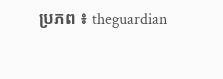ប្រភព ៖ theguardian